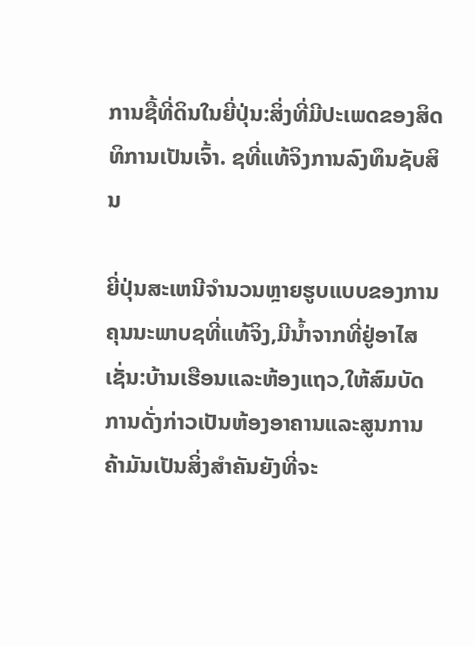ການຊື້ທີ່ດິນໃນຍີ່ປຸ່ນ:ສິ່ງທີ່ມີປະເພດຂອງສິດທິການເປັນເຈົ້າ. ຊທີ່ແທ້ຈິງການລົງທຶນຊັບສິນ

ຍີ່ປຸ່ນສະເຫນີຈໍານວນຫຼາຍຮູບແບບຂອງການຄຸນນະພາບຊທີ່ແທ້ຈິງ,ມີນໍ້າຈາກທີ່ຢູ່ອາໄສເຊັ່ນ:ບ້ານເຮືອນແລະຫ້ອງແຖວ,ໃຫ້ສົມບັດການດັ່ງກ່າວເປັນຫ້ອງອາຄານແລະສູນການຄ້າມັນເປັນສິ່ງສໍາຄັນຍັງທີ່ຈະ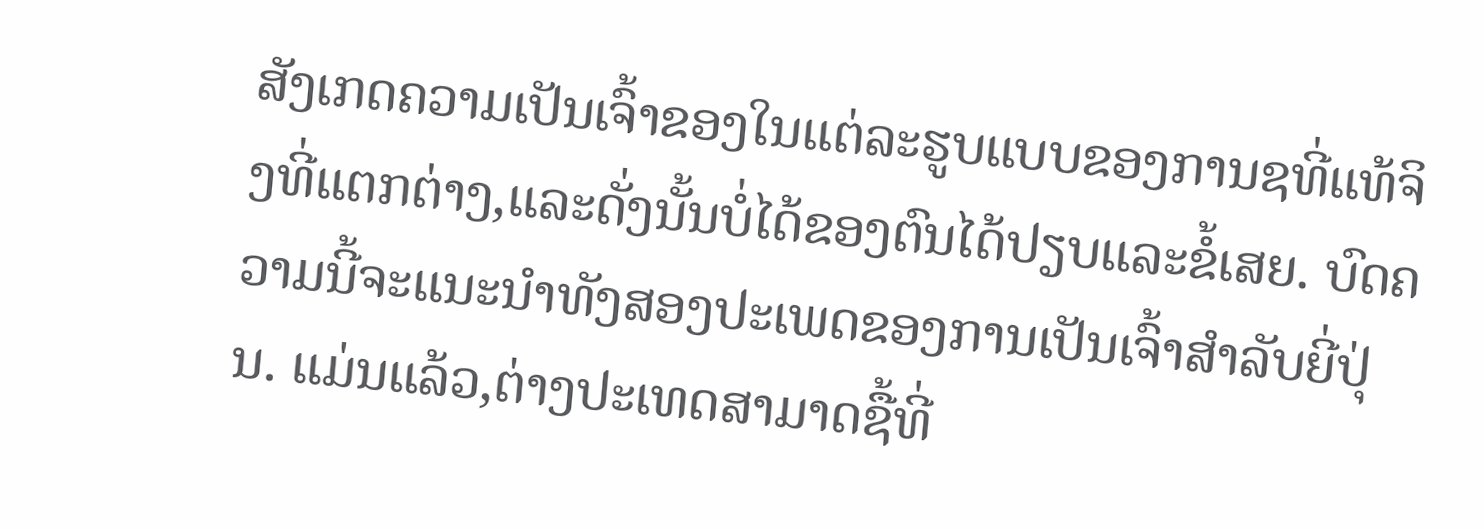ສັງເກດຄວາມເປັນເຈົ້າຂອງໃນແຕ່ລະຮູບແບບຂອງການຊທີ່ແທ້ຈິງທີ່ແຕກຕ່າງ,ແລະດັ່ງນັ້ນບໍ່ໄດ້ຂອງຕົນໄດ້ປຽບແລະຂໍ້ເສຍ. ບົດຄວາມນີ້ຈະແນະນໍາທັງສອງປະເພດຂອງການເປັນເຈົ້າສໍາລັບຍີ່ປຸ່ນ. ແມ່ນແລ້ວ,ຕ່າງປະເທດສາມາດຊື້ທີ່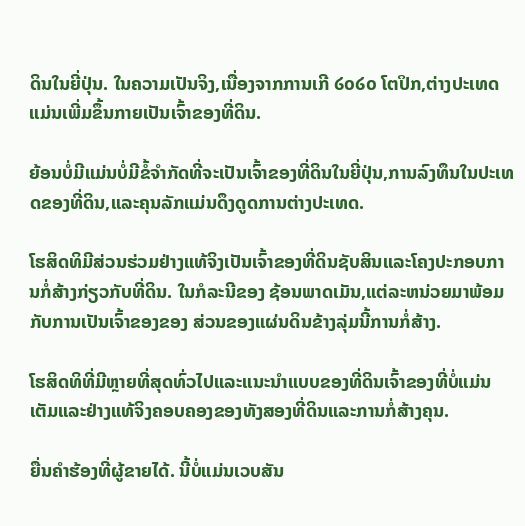ດິນໃນຍີ່ປຸ່ນ. ໃນຄວາມເປັນຈິງ,ເນື່ອງຈາກການເກີ ໒໐໒໐ ໂຕປິກ,ຕ່າງປະເທດແມ່ນເພີ່ມຂຶ້ນກາຍເປັນເຈົ້າຂອງທີ່ດິນ.

ຍ້ອນບໍ່ມີແມ່ນບໍ່ມີຂໍ້ຈໍາກັດທີ່ຈະເປັນເຈົ້າຂອງທີ່ດິນໃນຍີ່ປຸ່ນ,ການລົງທຶນໃນປະເທດຂອງທີ່ດິນ,ແລະຄຸນລັກແມ່ນດຶງດູດການຕ່າງປະເທດ.

ໂຮສິດທິມີສ່ວນຮ່ວມຢ່າງແທ້ຈິງເປັນເຈົ້າຂອງທີ່ດິນຊັບສິນແລະໂຄງປະກອບການກໍ່ສ້າງກ່ຽວກັບທີ່ດິນ. ໃນກໍລະນີຂອງ ຊ້ອນພາດເມັນ,ແຕ່ລະຫນ່ວຍມາພ້ອມກັບການເປັນເຈົ້າຂອງຂອງ ສ່ວນຂອງແຜ່ນດິນຂ້າງລຸ່ມນີ້ການກໍ່ສ້າງ.

ໂຮສິດທິທີ່ມີຫຼາຍທີ່ສຸດທົ່ວໄປແລະແນະນໍາແບບຂອງທີ່ດິນເຈົ້າຂອງທີ່ບໍ່ແມ່ນເຕັມແລະຢ່າງແທ້ຈິງຄອບຄອງຂອງທັງສອງທີ່ດິນແລະການກໍ່ສ້າງຄຸນ.

ຍື່ນຄຳຮ້ອງທີ່ຜູ້ຂາຍໄດ້. ນີ້ບໍ່ແມ່ນເວບສັນ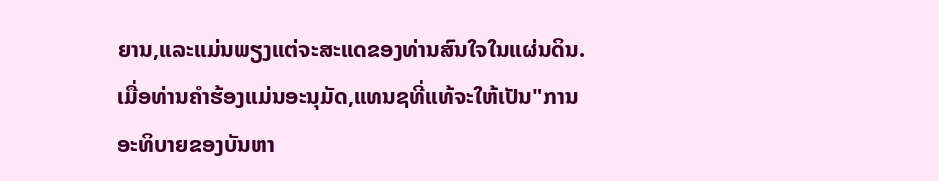ຍານ,ແລະແມ່ນພຽງແຕ່ຈະສະແດຂອງທ່ານສົນໃຈໃນແຜ່ນດິນ. ເມື່ອທ່ານຄໍາຮ້ອງແມ່ນອະນຸມັດ,ແທນຊທີ່ແທ້ຈະໃຫ້ເປັນ"ການອະທິບາຍຂອງບັນຫາ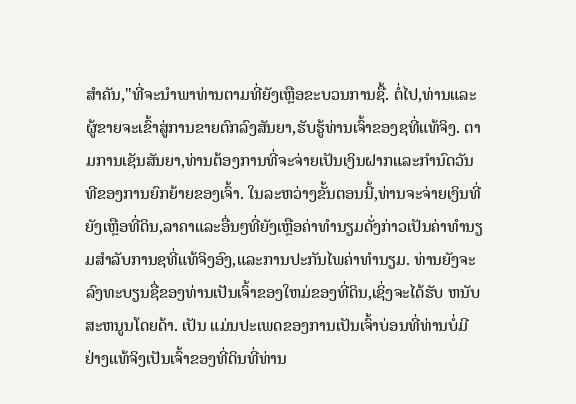ສໍາຄັນ,"ທີ່ຈະນໍາພາທ່ານຕາມທີ່ຍັງເຫຼືອຂະບວນການຊື້. ຕໍ່ໄປ,ທ່ານແລະຜູ້ຂາຍຈະເຂົ້າສູ່ການຂາຍຕົກລົງສັນຍາ,ຮັບຮູ້ທ່ານເຈົ້າຂອງຊທີ່ແທ້ຈິງ. ຕາມການເຊັນສັນຍາ,ທ່ານຕ້ອງການທີ່ຈະຈ່າຍເປັນເງິນຝາກແລະກໍານົດວັນທີຂອງການຍົກຍ້າຍຂອງເຈົ້າ. ໃນລະຫວ່າງຂັ້ນຕອນນີ້,ທ່ານຈະຈ່າຍເງິນທີ່ຍັງເຫຼືອທີ່ດິນ,ລາຄາແລະອື່ນໆທີ່ຍັງເຫຼືອຄ່າທຳນຽມດັ່ງກ່າວເປັນຄ່າທຳນຽມສໍາລັບການຊທີ່ແທ້ຈິງອົງ,ແລະການປະກັນໄພຄ່າທໍານຽມ. ທ່ານຍັງຈະລົງທະບຽນຊື່ຂອງທ່ານເປັນເຈົ້າຂອງໃຫມ່ຂອງທີ່ດິນ,ເຊິ່ງຈະໄດ້ຮັບ ຫນັບສະຫນູນໂດຍດ້າ. ເປັນ ແມ່ນປະເພດຂອງການເປັນເຈົ້າບ່ອນທີ່ທ່ານບໍ່ມີຢ່າງແທ້ຈິງເປັນເຈົ້າຂອງທີ່ດິນທີ່ທ່ານ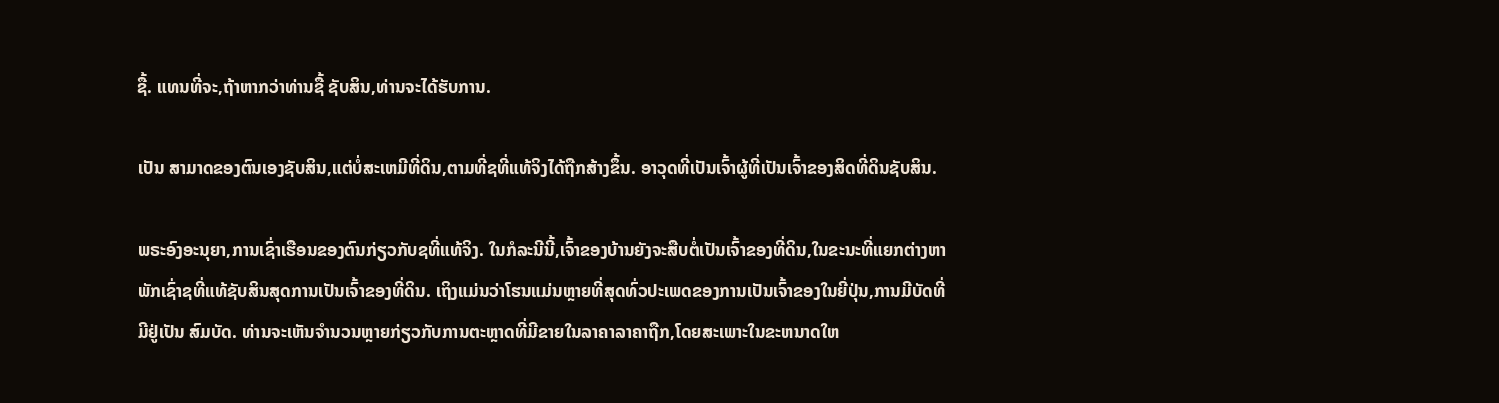ຊື້. ແທນທີ່ຈະ,ຖ້າຫາກວ່າທ່ານຊື້ ຊັບສິນ,ທ່ານຈະໄດ້ຮັບການ.

ເປັນ ສາມາດຂອງຕົນເອງຊັບສິນ,ແຕ່ບໍ່ສະເຫມີທີ່ດິນ,ຕາມທີ່ຊທີ່ແທ້ຈິງໄດ້ຖືກສ້າງຂຶ້ນ. ອາວຸດທີ່ເປັນເຈົ້າຜູ້ທີ່ເປັນເຈົ້າຂອງສິດທີ່ດິນຊັບສິນ.

ພຣະອົງອະນຸຍາ,ການເຊົ່າເຮືອນຂອງຕົນກ່ຽວກັບຊທີ່ແທ້ຈິງ. ໃນກໍລະນີນີ້,ເຈົ້າຂອງບ້ານຍັງຈະສືບຕໍ່ເປັນເຈົ້າຂອງທີ່ດິນ,ໃນຂະນະທີ່ແຍກຕ່າງຫາພັກເຊົ່າຊທີ່ແທ້ຊັບສິນສຸດການເປັນເຈົ້າຂອງທີ່ດິນ. ເຖິງແມ່ນວ່າໂຮນແມ່ນຫຼາຍທີ່ສຸດທົ່ວປະເພດຂອງການເປັນເຈົ້າຂອງໃນຍີ່ປຸ່ນ,ການມີບັດທີ່ມີຢູ່ເປັນ ສົມບັດ. ທ່ານຈະເຫັນຈໍານວນຫຼາຍກ່ຽວກັບການຕະຫຼາດທີ່ມີຂາຍໃນລາຄາລາຄາຖືກ,ໂດຍສະເພາະໃນຂະຫນາດໃຫ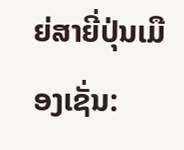ຍ່ສາຍີ່ປຸ່ນເມືອງເຊັ່ນ: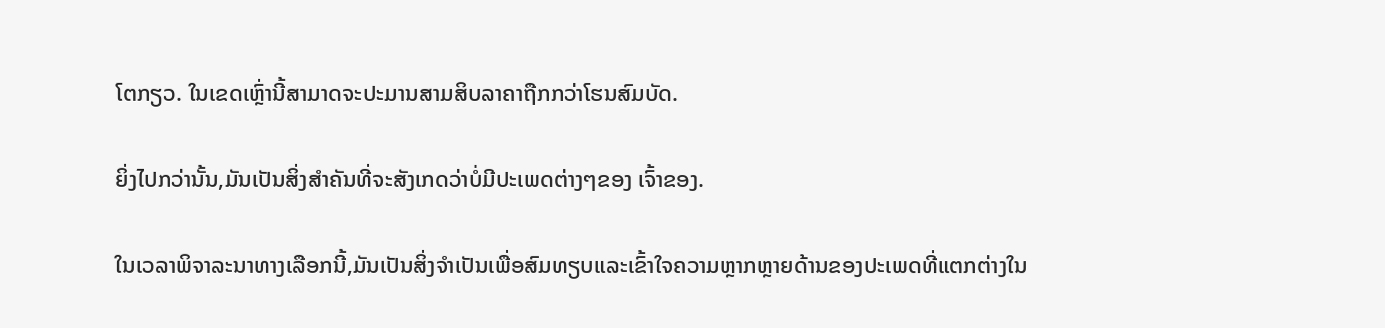ໂຕກຽວ. ໃນເຂດເຫຼົ່ານີ້ສາມາດຈະປະມານສາມສິບລາຄາຖືກກວ່າໂຮນສົມບັດ.

ຍິ່ງໄປກວ່ານັ້ນ,ມັນເປັນສິ່ງສໍາຄັນທີ່ຈະສັງເກດວ່າບໍ່ມີປະເພດຕ່າງໆຂອງ ເຈົ້າຂອງ.

ໃນເວລາພິຈາລະນາທາງເລືອກນີ້,ມັນເປັນສິ່ງຈໍາເປັນເພື່ອສົມທຽບແລະເຂົ້າໃຈຄວາມຫຼາກຫຼາຍດ້ານຂອງປະເພດທີ່ແຕກຕ່າງໃນ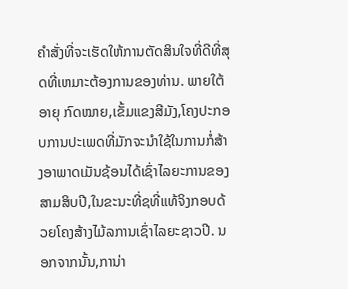ຄໍາສັ່ງທີ່ຈະເຮັດໃຫ້ການຕັດສິນໃຈທີ່ດີທີ່ສຸດທີ່ເຫມາະຕ້ອງການຂອງທ່ານ. ພາຍໃຕ້ອາຍຸ ກົດໝາຍ,ເຂັ້ມແຂງສີມັງ,ໂຄງປະກອບການປະເພດທີ່ມັກຈະນໍາໃຊ້ໃນການກໍ່ສ້າງອາພາດເມັນຊ້ອນໄດ້ເຊົ່າໄລຍະການຂອງສາມສິບປີ,ໃນຂະນະທີ່ຊທີ່ແທ້ຈິງກອບດ້ວຍໂຄງສ້າງໄມ້ລການເຊົ່າໄລຍະຊາວປີ. ນອກຈາກນັ້ນ,ການ່າ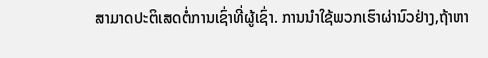ສາມາດປະຕິເສດຕໍ່ການເຊົ່າທີ່ຜູ້ເຊົ່າ. ການນໍາໃຊ້ພວກເຮົາຜ່ານົວຢ່າງ,ຖ້າຫາ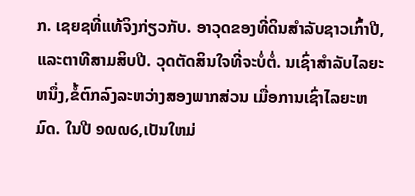ກ. ເຊຍຊທີ່ແທ້ຈິງກ່ຽວກັບ. ອາວຸດຂອງທີ່ດິນສໍາລັບຊາວເກົ້າປີ,ແລະຕາທີສາມສິບປີ. ວຸດຕັດສິນໃຈທີ່ຈະບໍ່ຕໍ່. ນເຊົ່າສໍາລັບໄລຍະຫນຶ່ງ,ຂໍ້ຕົກລົງລະຫວ່າງສອງພາກສ່ວນ ເມື່ອການເຊົ່າໄລຍະຫມົດ. ໃນປີ ໑໙໙໒,ເປັນໃຫມ່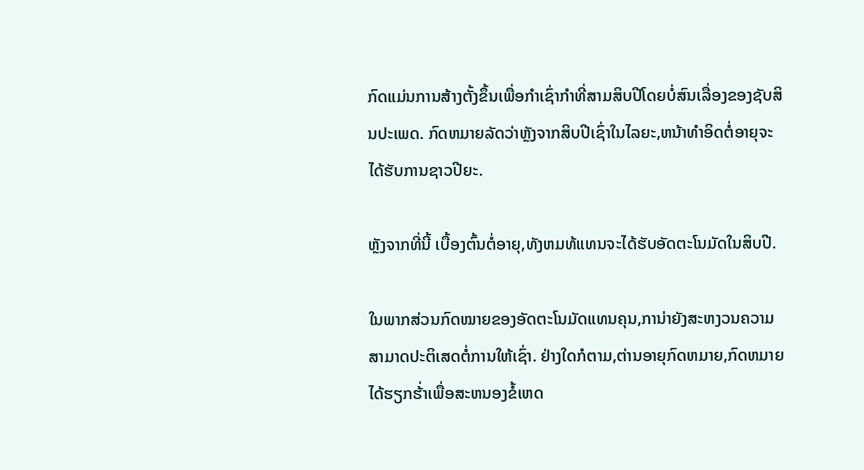ກົດແມ່ນການສ້າງຕັ້ງຂຶ້ນເພື່ອກໍາເຊົ່າກໍາທີ່ສາມສິບປີໂດຍບໍ່ສົນເລື່ອງຂອງຊັບສິນປະເພດ. ກົດຫມາຍລັດວ່າຫຼັງຈາກສິບປີເຊົ່າໃນໄລຍະ,ຫນ້າທໍາອິດຕໍ່ອາຍຸຈະໄດ້ຮັບການຊາວປີຍະ.

ຫຼັງຈາກທີ່ນີ້ ເບື້ອງຕົ້ນຕໍ່ອາຍຸ,ທັງຫມທ້ແທນຈະໄດ້ຮັບອັດຕະໂນມັດໃນສິບປີ.

ໃນພາກສ່ວນກົດໝາຍຂອງອັດຕະໂນມັດແທນຄຸນ,ການ່າຍັງສະຫງວນຄວາມສາມາດປະຕິເສດຕໍ່ການໃຫ້ເຊົ່າ. ຢ່າງໃດກໍຕາມ,ຕ່ານອາຍຸກົດຫມາຍ,ກົດຫມາຍໄດ້ຮຽກຮ້່າເພື່ອສະຫນອງຂໍ້ເຫດ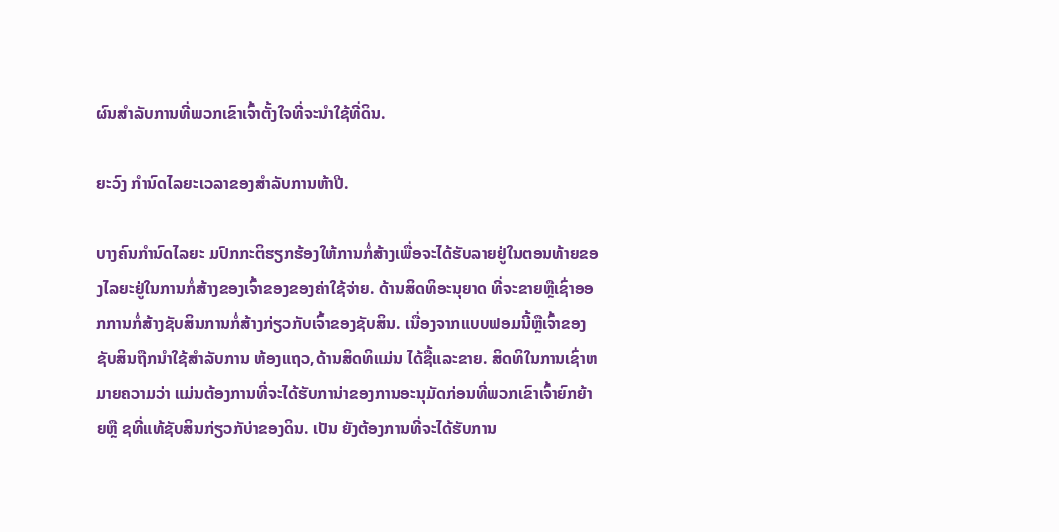ຜົນສໍາລັບການທີ່ພວກເຂົາເຈົ້າຕັ້ງໃຈທີ່ຈະນໍາໃຊ້ທີ່ດິນ.

ຍະວົງ ກໍານົດໄລຍະເວລາຂອງສໍາລັບການຫ້າປີ.

ບາງຄົນກໍານົດໄລຍະ ມປົກກະຕິຮຽກຮ້ອງໃຫ້ການກໍ່ສ້າງເພື່ອຈະໄດ້ຮັບລາຍຢູ່ໃນຕອນທ້າຍຂອງໄລຍະຢູ່ໃນການກໍ່ສ້າງຂອງເຈົ້າຂອງຂອງຄ່າໃຊ້ຈ່າຍ. ດ້ານສິດທິອະນຸຍາດ ທີ່ຈະຂາຍຫຼືເຊົ່າອອກການກໍ່ສ້າງຊັບສິນການກໍ່ສ້າງກ່ຽວກັບເຈົ້າຂອງຊັບສິນ. ເນື່ອງຈາກແບບຟອມນີ້ຫຼືເຈົ້າຂອງຊັບສິນຖືກນໍາໃຊ້ສໍາລັບການ ຫ້ອງແຖວ,ດ້ານສິດທິແມ່ນ ໄດ້ຊື້ແລະຂາຍ. ສິດທິໃນການເຊົ່າຫມາຍຄວາມວ່າ ແມ່ນຕ້ອງການທີ່ຈະໄດ້ຮັບການ່າຂອງການອະນຸມັດກ່ອນທີ່ພວກເຂົາເຈົ້າຍົກຍ້າຍຫຼື ຊທີ່ແທ້ຊັບສິນກ່ຽວກັບ່າຂອງດິນ. ເປັນ ຍັງຕ້ອງການທີ່ຈະໄດ້ຮັບການ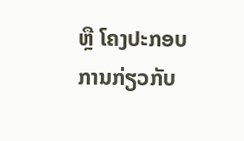ຫຼື ໂຄງປະກອບການກ່ຽວກັບ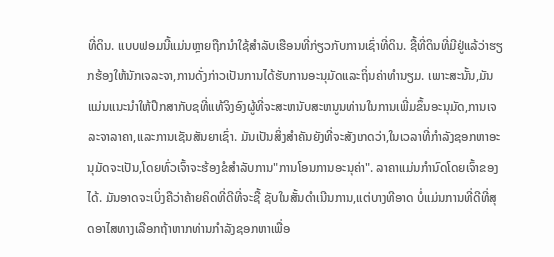ທີ່ດິນ. ແບບຟອມນີ້ແມ່ນຫຼາຍຖືກນໍາໃຊ້ສໍາລັບເຮືອນທີ່ກ່ຽວກັບການເຊົ່າທີ່ດິນ. ຊື້ທີ່ດິນທີ່ມີຢູ່ແລ້ວ່າຮຽກຮ້ອງໃຫ້ນັກເຈລະຈາ,ການດັ່ງກ່າວເປັນການໄດ້ຮັບການອະນຸມັດແລະຖິ່ນຄ່າທໍານຽມ. ເພາະສະນັ້ນ,ມັນແມ່ນແນະນໍາໃຫ້ປຶກສາກັບຊທີ່ແທ້ຈິງອົງຜູ້ທີ່ຈະສະຫນັບສະຫນູນທ່ານໃນການເພີ່ມຂຶ້ນອະນຸມັດ,ການເຈລະຈາລາຄາ,ແລະການເຊັນສັນຍາເຊົ່າ. ມັນເປັນສິ່ງສໍາຄັນຍັງທີ່ຈະສັງເກດວ່າ,ໃນເວລາທີ່ກໍາລັງຊອກຫາອະນຸມັດຈະເປັນ,ໂດຍທົ່ວເຈົ້າຈະຮ້ອງຂໍສໍາລັບການ"ການໂອນການອະນຸຄ່າ". ລາຄາແມ່ນກໍານົດໂດຍເຈົ້າຂອງໄດ້. ມັນອາດຈະເບິ່ງຄືວ່າຄ້າຍຄິດທີ່ດີທີ່ຈະຊື້ ຊັບໃນສັ້ນດໍາເນີນການ,ແຕ່ບາງທີອາດ ບໍ່ແມ່ນການທີ່ດີທີ່ສຸດອາໄສທາງເລືອກຖ້າຫາກທ່ານກໍາລັງຊອກຫາເພື່ອ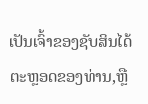ເປັນເຈົ້າຂອງຊັບສິນໄດ້ຕະຫຼອດຂອງທ່ານ,ຫຼື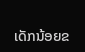ເດັກນ້ອຍຂ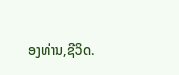ອງທ່ານ,ຊີວິດ.